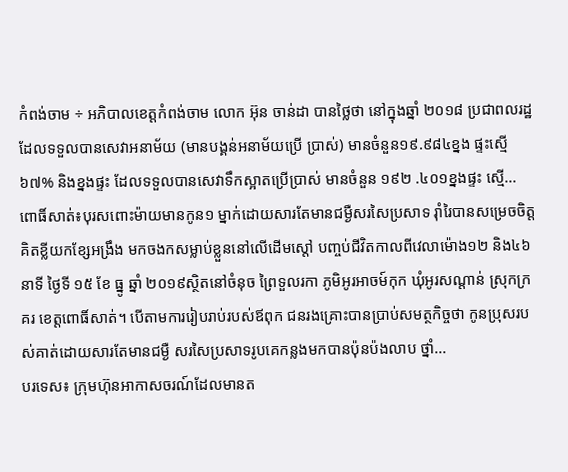កំពង់ចាម ÷ អភិបាលខេត្តកំពង់ចាម លោក អ៊ុន ចាន់ដា បានថ្លៃថា នៅក្នុងឆ្នាំ ២០១៨ ប្រជាពលរដ្ឋ ដែលទទួលបានសេវាអនាម័យ (មានបង្គន់អនាម័យប្រើ ប្រាស់) មានចំនួន១៩.៩៨៤ខ្នង ផ្ទះស្មើ ៦៧% និងខ្នងផ្ទះ ដែលទទួលបានសេវាទឹកស្អាតប្រើប្រាស់ មានចំនួន ១៩២ .៤០១ខ្នងផ្ទះ ស្មើ...
ពោធិ៍សាត់៖បុរសពោះម៉ាយមានកូន១ ម្នាក់ដោយសារតែមានជម្ងឺសរសៃប្រសាទ រ៊ាំរៃបានសម្រេចចិត្តគិតខ្លីយកខ្សែអង្រឹង មកចងកសម្លាប់ខ្លួននៅលើដើមស្តៅ បញ្ចប់ជីវិតកាលពីវេលាម៉ោង១២ និង៤៦នាទី ថ្ងៃទី ១៥ ខែ ធ្នូ ឆ្នាំ ២០១៩ស្ថិតនៅចំនុច ព្រៃទួលរកា ភូមិអូរអាចម៍កុក ឃុំអូរសណ្តាន់ ស្រុកក្រគរ ខេត្តពោធិ៍សាត់។ បើតាមការរៀបរាប់របស់ឪពុក ជនរងគ្រោះបានប្រាប់សមត្ថកិច្ចថា កូនប្រុសរបស់គាត់ដោយសារតែមានជម្ងឺ សរសៃប្រសាទរូបគេកន្លងមកបានប៉ុនប៉ងលាប ថ្នាំ...
បរទេស៖ ក្រុមហ៊ុនអាកាសចរណ៍ដែលមានត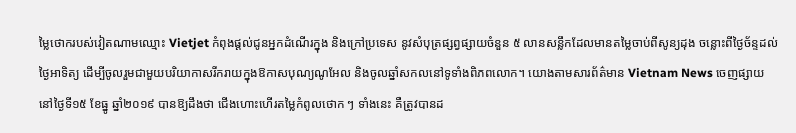ម្លៃថោករបស់វៀតណាមឈ្មោះ Vietjet កំពុងផ្តល់ជូនអ្នកដំណើរក្នុង និងក្រៅប្រទេស នូវសំបុត្រផ្សព្វផ្សាយចំនួន ៥ លានសន្លឹកដែលមានតម្លៃចាប់ពីសូន្យដុង ចន្លោះពីថ្ងៃច័ន្ទដល់ថ្ងៃអាទិត្យ ដើម្បីចូលរួមជាមួយបរិយាកាសរីករាយក្នុងឱកាសបុណ្យណូអែល និងចូលឆ្នាំសកលនៅទូទាំងពិភពលោក។ យោងតាមសារព័ត៌មាន Vietnam News ចេញផ្សាយនៅថ្ងៃទី១៥ ខែធ្នូ ឆ្នាំ២០១៩ បានឱ្យដឹងថា ជើងហោះហើរតម្លៃកំពូលថោក ៗ ទាំងនេះ គឺត្រូវបានដ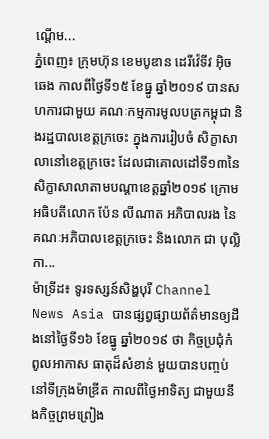ណ្តើម...
ភ្នំពេញ៖ ក្រុមហ៊ុន ខេមបូឌាន ដេរីវ៉េទីវ អ៊ិចឆេង កាលពីថ្ងៃទី១៥ ខែធ្នូ ឆ្នាំ២០១៩ បានសហការជាមួយ គណៈកម្មការមូលបត្រកម្ពុជា និងរដ្ឋបាលខេត្តក្រចេះ ក្នុងការរៀបចំ សិក្ខាសាលានៅខេត្តក្រចេះ ដែលជាគោលដៅទី១៣នៃសិក្ខាសាលាតាមបណ្ដាខេត្តឆ្នាំ២០១៩ ក្រោមអធិបតីលោក ប៉ែន លីណាត អភិបាលរង នៃគណៈអភិបាលខេត្តក្រចេះ និងលោក ជា បុល្លិកា...
ម៉ាទ្រីដ៖ ទូរទស្សន៍សិង្ហបុរី Channel News Asia បានផ្សព្វផ្សាយព័ត៌មានឲ្យដឹងនៅថ្ងៃទី១៦ ខែធ្នូ ឆ្នាំ២០១៩ ថា កិច្ចប្រជុំកំពូលអាកាស ធាតុដ៏សំខាន់ មួយបានបញ្ចប់ នៅទីក្រុងម៉ាឌ្រីត កាលពីថ្ងៃអាទិត្យ ជាមួយនឹងកិច្ចព្រមព្រៀង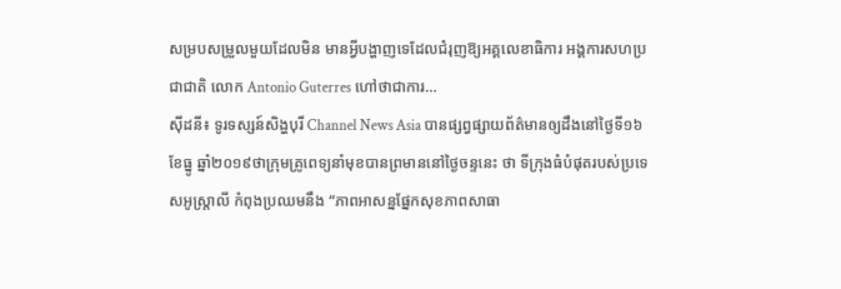សម្របសម្រួលមួយដែលមិន មានអ្វីបង្ហាញទេដែលជំរុញឱ្យអគ្គលេខាធិការ អង្គការសហប្រជាជាតិ លោក Antonio Guterres ហៅថាជាការ...
ស៊ីដនី៖ ទូរទស្សន៍សិង្ហបុរី Channel News Asia បានផ្សព្វផ្សាយព័ត៌មានឲ្យដឹងនៅថ្ងៃទី១៦ ខែធ្នូ ឆ្នាំ២០១៩ថាក្រុមគ្រូពេទ្យនាំមុខបានព្រមាននៅថ្ងៃចន្ទនេះ ថា ទីក្រុងធំបំផុតរបស់ប្រទេសអូស្រ្តាលី កំពុងប្រឈមនឹង “ភាពអាសន្នផ្នែកសុខភាពសាធា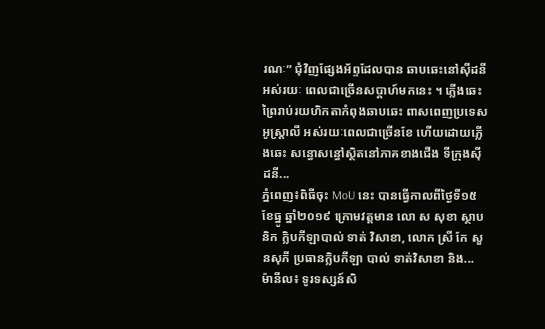រណៈ” ជុំវិញផ្សែងអ័ព្ទដែលបាន ឆាបឆេះនៅស៊ីដនីអស់រយៈ ពេលជាច្រើនសប្តាហ៍មកនេះ ។ ភ្លើងឆេះព្រៃរាប់រយហិកតាកំពុងឆាបឆេះ ពាសពេញប្រទេសអូស្ត្រាលី អស់រយៈពេលជាច្រើនខែ ហើយដោយភ្លើងឆេះ សន្ធោសន្ធៅស្ថិតនៅភាគខាងជើង ទីក្រុងស៊ីដនី...
ភ្នំពេញ៖ពិធីចុះ MoU នេះ បានធ្វើកាលពីថ្ងៃទី១៥ ខែធ្នូ ឆ្នាំ២០១៩ ក្រោមវត្តមាន លោ ស សុខា ស្ថាបនិក ក្លិបកីឡាបាល់ ទាត់ វិសាខា, លោក ស្រី កែ សួនសុភី ប្រធានក្លិបកីឡា បាល់ ទាត់វិសាខា និង...
ម៉ានីល៖ ទូរទស្សន៍សិ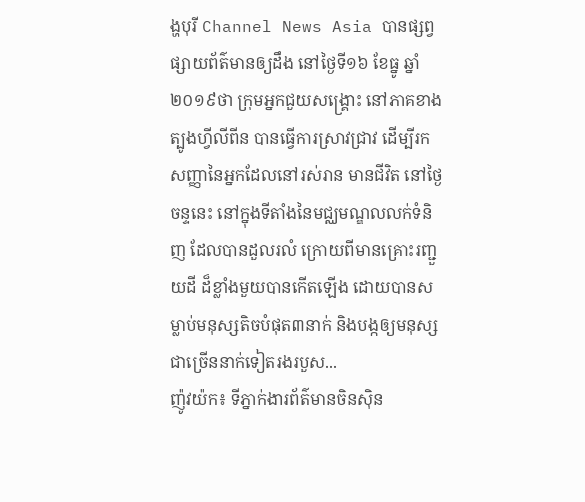ង្ហបុរី Channel News Asia បានផ្សព្វផ្សាយព័ត៌មានឲ្យដឹង នៅថ្ងៃទី១៦ ខែធ្នូ ឆ្នាំ២០១៩ថា ក្រុមអ្នកជួយសង្គ្រោះ នៅភាគខាងត្បូងហ្វីលីពីន បានធ្វើការស្រាវជ្រាវ ដើម្បីរកសញ្ញានៃអ្នកដែលនៅរស់រាន មានជីវិត នៅថ្ងៃចន្ទនេះ នៅក្នុងទីតាំងនៃមជ្ឈមណ្ឌលលក់ទំនិញ ដែលបានដួលរលំ ក្រោយពីមានគ្រោះរញ្ជួយដី ដ៏ខ្លាំងមួយបានកើតឡើង ដោយបានសម្លាប់មនុស្សតិចបំផុត៣នាក់ និងបង្កឲ្យមនុស្ស ជាច្រើននាក់ទៀតរងរបួស...
ញ៉ូវយ៉ក៖ ទីភ្នាក់ងារព័ត៌មានចិនស៊ិន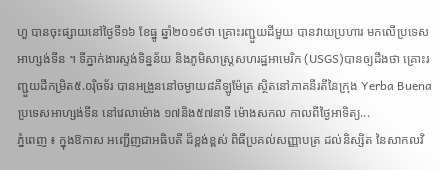ហួ បានចុះផ្សាយនៅថ្ងៃទី១៦ ខែធ្នូ ឆ្នាំ២០១៩ថា គ្រោះរញ្ជួយដីមួយ បានវាយប្រហារ មកលើប្រទេសអាហ្សង់ទីន ។ ទីភ្នាក់ងារស្ទង់ទិន្នន័យ និងភូមិសាស្ត្រសហរដ្ឋអាមេរិក (USGS)បានឲ្យដឹងថា គ្រោះរញ្ជួយដីកម្រិត៥.០រ៉ិចទ័រ បានអង្រួននៅចម្ងាយ៨គីឡូម៉ែត្រ ស្ថិតនៅភាគនីរតីនៃក្រុង Yerba Buena ប្រទេសអាហ្សង់ទីន នៅវេលាម៉ោង ១៧និង៥៧នាទី ម៉ោងសកល កាលពីថ្ងៃអាទិត្យ...
ភ្នំពេញ ៖ ក្នុងឱកាស អញ្ជើញជាអធិបតី ដ៏ខ្ពង់ខ្ពស់ ពិធីប្រគល់សញ្ញាបត្រ ដល់និស្សិត នៃសាកលវិ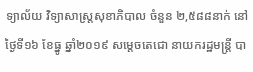ទ្យាល័យ វិទ្យាសាស្រ្តសុខាភិបាល ចំនួន ២,៥៨៨នាក់ នៅថ្ងៃទី១៦ ខែធ្នូ ឆ្នាំ២០១៩ សម្ដេចតេជោ នាយករដ្ឋមន្រ្តី បា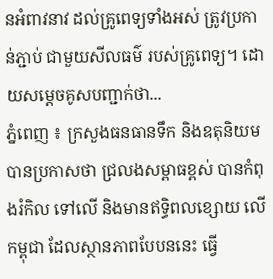នអំពាវនាវ ដល់គ្រូពេទ្យទាំងអស់ ត្រូវប្រកាន់ភ្ជាប់ ជាមួយសីលធម៌ របស់គ្រូពេទ្យ។ ដោយសម្ដេចគូសបញ្ជាក់ថា...
ភ្នំពេញ ៖ ក្រសួងធនធានទឹក និងឧតុនិយម បានប្រកាសថា ជ្រលងសម្ពាធខ្ពស់ បានកំពុងរំកិល ទៅលើ និងមានឥទ្ធិពលខ្សោយ លើកម្ពុជា ដែលស្ថានភាពបែបននេះ ធ្វើ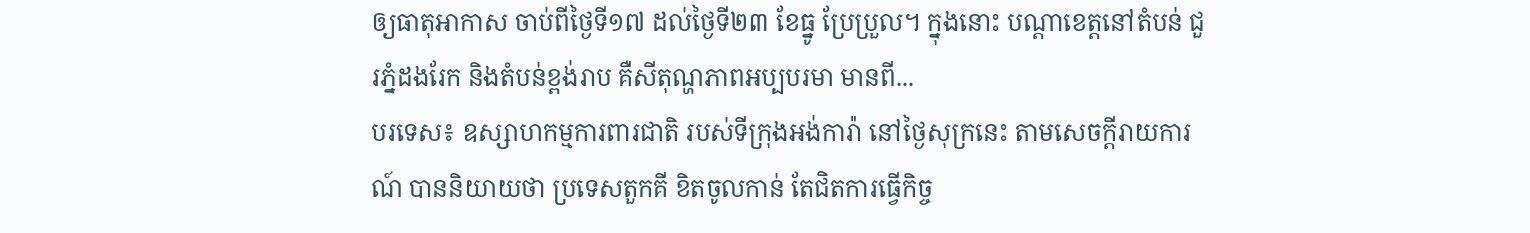ឲ្យធាតុអាកាស ចាប់ពីថ្ងៃទី១៧ ដល់ថ្ងៃទី២៣ ខែធ្នូ ប្រែប្រួល។ ក្នុងនោះ បណ្តាខេត្តនៅតំបន់ ជួរភ្នំដងរែក និងតំបន់ខ្ពង់រាប គឺសីតុណ្ហភាពអប្បបរមា មានពី...
បរទេស៖ ឧស្សាហកម្មការពារជាតិ របស់ទីក្រុងអង់ការ៉ា នៅថ្ងៃសុក្រនេះ តាមសេចក្តីរាយការណ៍ បាននិយាយថា ប្រទេសតួកគី ខិតចូលកាន់ តែជិតការធ្វើកិច្ច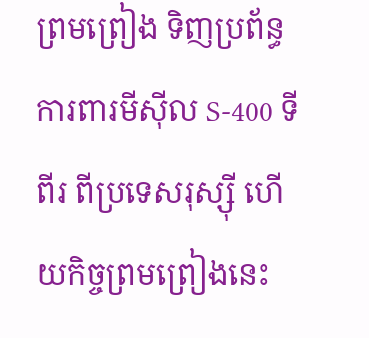ព្រមព្រៀង ទិញប្រព័ន្ធការពារមីស៊ីល S-400 ទីពីរ ពីប្រទេសរុស្ស៊ី ហើយកិច្ចព្រមព្រៀងនេះ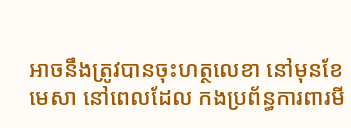អាចនឹងត្រូវបានចុះហត្ថលេខា នៅមុនខែមេសា នៅពេលដែល កងប្រព័ន្ធការពារមី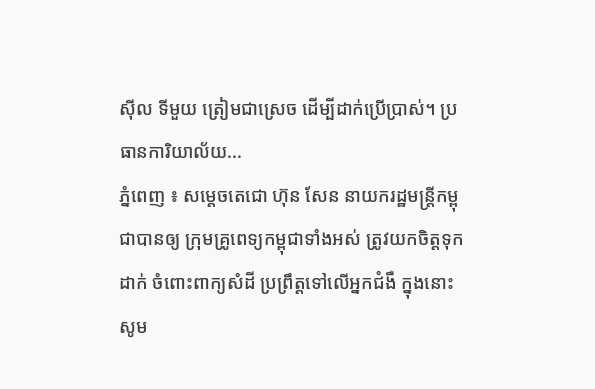ស៊ីល ទីមួយ ត្រៀមជាស្រេច ដើម្បីដាក់ប្រើប្រាស់។ ប្រធានការិយាល័យ...
ភ្នំពេញ ៖ សម្តេចតេជោ ហ៊ុន សែន នាយករដ្ឋមន្រ្តីកម្ពុជាបានឲ្យ ក្រុមគ្រូពេទ្យកម្ពុជាទាំងអស់ ត្រូវយកចិត្តទុកដាក់ ចំពោះពាក្យសំដី ប្រព្រឹត្តទៅលើអ្នកជំងឺ ក្នុងនោះសូម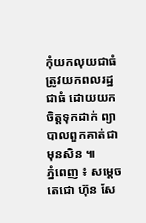កុំយកលុយជាធំ ត្រូវយកពលរដ្ឋជាធំ ដោយយកចិត្តទុកដាក់ ព្យាបាលពួកគាត់ជាមុនសិន ៕
ភ្នំពេញ ៖ សម្តេចតេជោ ហ៊ុន សែ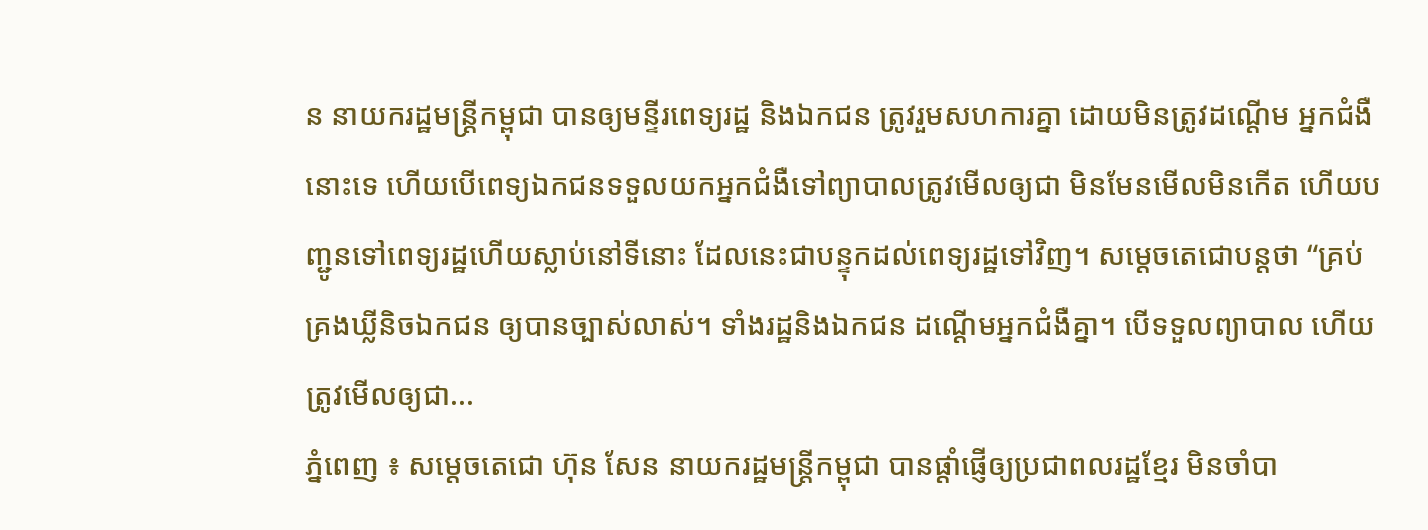ន នាយករដ្ឋមន្រ្តីកម្ពុជា បានឲ្យមន្ទីរពេទ្យរដ្ឋ និងឯកជន ត្រូវរួមសហការគ្នា ដោយមិនត្រូវដណ្តើម អ្នកជំងឺនោះទេ ហើយបើពេទ្យឯកជនទទួលយកអ្នកជំងឺទៅព្យាបាលត្រូវមើលឲ្យជា មិនមែនមើលមិនកើត ហើយបញ្ជូនទៅពេទ្យរដ្ឋហើយស្លាប់នៅទីនោះ ដែលនេះជាបន្ទុកដល់ពេទ្យរដ្ឋទៅវិញ។ សម្តេចតេជោបន្តថា “គ្រប់គ្រងឃ្លីនិចឯកជន ឲ្យបានច្បាស់លាស់។ ទាំងរដ្ឋនិងឯកជន ដណ្តើមអ្នកជំងឺគ្នា។ បើទទួលព្យាបាល ហើយត្រូវមើលឲ្យជា...
ភ្នំពេញ ៖ សម្តេចតេជោ ហ៊ុន សែន នាយករដ្ឋមន្រ្តីកម្ពុជា បានផ្តាំផ្ញើឲ្យប្រជាពលរដ្ឋខ្មែរ មិនចាំបា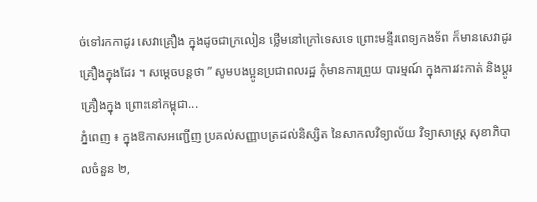ច់ទៅរកកាដូរ សេវាគ្រឿង ក្នុងដូចជាក្រលៀន ថ្លើមនៅក្រៅទេសទេ ព្រោះមន្ទីរពេទ្យកងទ័ព ក៏មានសេវាដូរគ្រឿងក្នុងដែរ ។ សម្តេចបន្តថា ” សូមបងប្អូនប្រជាពលរដ្ឋ កុំមានការព្រួយ បារម្មណ៍ ក្នុងការវះកាត់ និងប្ដូរគ្រឿងក្នុង ព្រោះនៅកម្ពុជា...
ភ្នំពេញ ៖ ក្នុងឱកាសអញ្ជើញ ប្រគល់សញ្ញាបត្រដល់និស្សិត នៃសាកលវិទ្យាល័យ វិទ្យាសាស្រ្ត សុខាភិបាលចំនួន ២,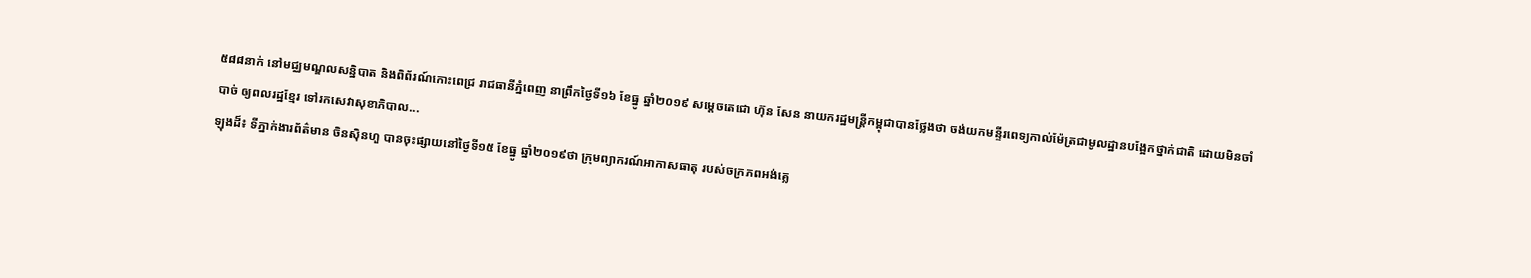៥៨៨នាក់ នៅមជ្ឈមណ្ឌលសន្និបាត និងពិព័រណ៍កោះពេជ្រ រាជធានីភ្នំពេញ នាព្រឹកថ្ងៃទី១៦ ខែធ្នូ ឆ្នាំ២០១៩ សម្តេចតេជោ ហ៊ុន សែន នាយករដ្ឋមន្រ្តីកម្ពុជាបានថ្លែងថា ចង់យកមន្ទីរពេទ្យកាល់ម៉ែត្រជាមូលដ្ឋានបង្អែកថ្នាក់ជាតិ ដោយមិនចាំបាច់ ឲ្យពលរដ្ឋខ្មែរ ទៅរកសេវាសុខាភិបាល...
ឡុងដ៏៖ ទីភ្នាក់ងារព័ត៌មាន ចិនស៊ិនហួ បានចុះផ្សាយនៅថ្ងៃទី១៥ ខែធ្នូ ឆ្នាំ២០១៩ថា ក្រុមព្យាករណ៍អាកាសធាតុ របស់ចក្រភពអង់គ្លេ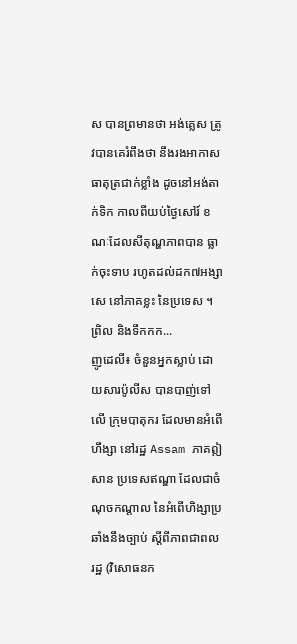ស បានព្រមានថា អង់គ្លេស ត្រូវបានគេរំពឹងថា នឹងរងអាកាសធាតុត្រជាក់ខ្លាំង ដូចនៅអង់តាក់ទិក កាលពីយប់ថ្ងៃសៅរ៍ ខណៈដែលសីតុណ្ហភាពបាន ធ្លាក់ចុះទាប រហូតដល់ដក៧អង្សាសេ នៅភាគខ្លះ នៃប្រទេស ។ ព្រិល និងទឹកកក...
ញូដេលី៖ ចំនួនអ្នកស្លាប់ ដោយសារប៉ូលីស បានបាញ់ទៅលើ ក្រុមបាតុករ ដែលមានអំពើហឹង្សា នៅរដ្ឋ Assam ភាគឦសាន ប្រទេសឥណ្ឌា ដែលជាចំណុចកណ្តាល នៃអំពើហិង្សាប្រឆាំងនឹងច្បាប់ ស្តីពីភាពជាពលរដ្ឋ (វិសោធនក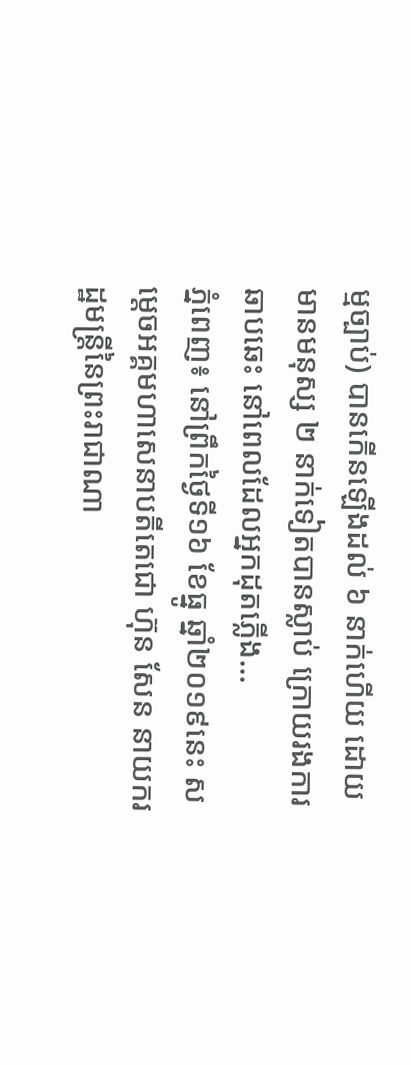ម្មច្បាប់) បានកើនឡើងដល់ ៦ នាក់ហើយ ដោយមានមនុស្ស ២ នាក់ទៀតបានស្លាប់ ក្រោយរងការឆាបឆេះ នៅពេលដែលអ្នកដុតភ្លើង...
ភ្នំពេញ៖ នៅព្រឹកថ្ងៃទី១៦ ខែធ្នូ ឆ្នាំ២០១៩នេះ សម្តេចអគ្គមហាសេនាបតីតេជោ ហ៊ុន សែន នាយករដ្ឋមន្ត្រីនៃព្រះរាជាណា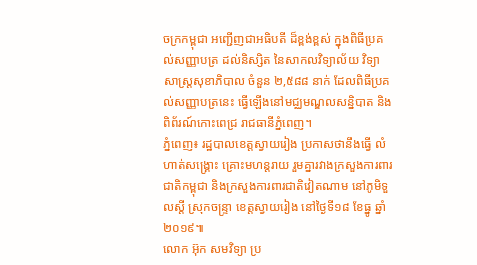ចក្រកម្ពុជា អញ្ជើញជាអធិបតី ដ៏ខ្ពង់ខ្ពស់ ក្នុងពិធីប្រគល់សញ្ញាបត្រ ដល់និស្សិត នៃសាកលវិទ្យាល័យ វិទ្យាសាស្រ្តសុខាភិបាល ចំនួន ២,៥៨៨ នាក់ ដែលពិធីប្រគល់សញ្ញាបត្រនេះ ធ្វើឡើងនៅមជ្ឈមណ្ឌលសន្និបាត និងពិព័រណ៍កោះពេជ្រ រាជធានីភ្នំពេញ។
ភ្នំពេញ៖ រដ្ឋបាលខេត្តស្វាយរៀង ប្រកាសថានឹងធ្វើ លំហាត់សង្គ្រោះ គ្រោះមហន្តរាយ រួមគ្នារវាងក្រសួងការពារជាតិកម្ពុជា និងក្រសួងការពារជាតិវៀតណាម នៅភូមិទួលស្តី ស្រុកចន្ទ្រា ខេត្តស្វាយរៀង នៅថ្ងៃទី១៨ ខែធ្នូ ឆ្នាំ២០១៩៕
លោក អ៊ុក សមវិទ្យា ប្រ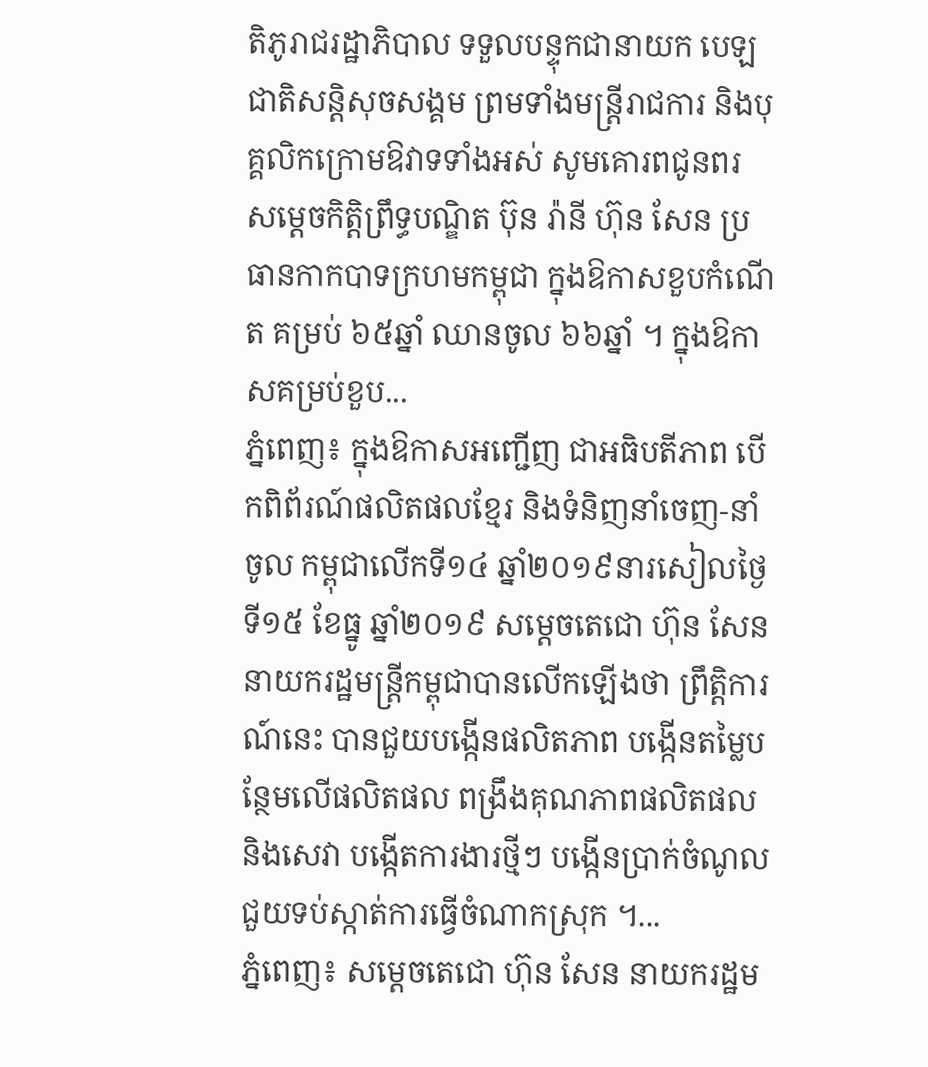តិភូរាជរដ្ឋាភិបាល ទទួលបន្ទុកជានាយក បេឡជាតិសន្តិសុចសង្គម ព្រមទាំងមន្រ្តីរាជការ និងបុគ្គលិកក្រោមឱវាទទាំងអស់ សូមគោរពជូនពរ សម្តេចកិត្តិព្រឹទ្ធបណ្ឌិត ប៊ុន រ៉ានី ហ៊ុន សែន ប្រធានកាកបាទក្រហមកម្ពុជា ក្នុងឱកាសខួបកំណើត គម្រប់ ៦៥ឆ្នាំ ឈានចូល ៦៦ឆ្នាំ ។ ក្នុងឱកាសគម្រប់ខួប...
ភ្នំពេញ៖ ក្នុងឱកាសអញ្ជើញ ជាអធិបតីភាព បើកពិព័រណ៍ផលិតផលខែ្មរ និងទំនិញនាំចេញ-នាំចូល កម្ពុជាលើកទី១៤ ឆ្នាំ២០១៩នារសៀលថ្ងៃទី១៥ ខែធ្នូ ឆ្នាំ២០១៩ សម្តេចតេជោ ហ៊ុន សែន នាយករដ្ឋមន្រ្តីកម្ពុជាបានលើកឡើងថា ព្រឹត្តិការណ៍នេះ បានជួយបង្កើនផលិតភាព បង្កើនតម្លៃបន្ថែមលើផលិតផល ពង្រឹងគុណភាពផលិតផល និងសេវា បង្កើតការងារថ្មីៗ បង្កើនប្រាក់ចំណូល ជួយទប់ស្កាត់ការធ្វើចំណាកស្រុក ។...
ភ្នំពេញ៖ សម្តេចតេជោ ហ៊ុន សែន នាយករដ្ឋម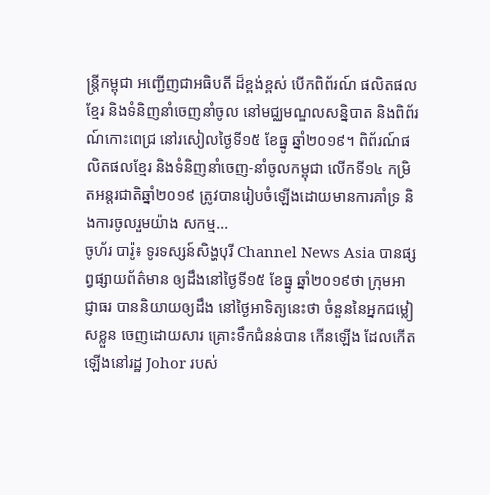ន្ត្រីកម្ពុជា អញ្ជើញជាអធិបតី ដ៏ខ្ពង់ខ្ពស់ បើកពិព័រណ៍ ផលិតផលខែ្មរ និងទំនិញនាំចេញនាំចូល នៅមជ្ឈមណ្ឌលសន្និបាត និងពិព័រណ៍កោះពេជ្រ នៅរសៀលថ្ងៃទី១៥ ខែធ្នូ ឆ្នាំ២០១៩។ ពិព័រណ៍ផលិតផលខ្មែរ និងទំនិញនាំចេញ-នាំចូលកម្ពុជា លើកទី១៤ កម្រិតអន្តរជាតិឆ្នាំ២០១៩ ត្រូវបានរៀបចំឡើងដោយមានការគាំទ្រ និងការចូលរួមយ៉ាង សកម្ម...
ចូហ័រ បារ៉ូ៖ ទូរទស្សន៍សិង្ហបុរី Channel News Asia បានផ្សព្វផ្សាយព័ត៌មាន ឲ្យដឹងនៅថ្ងៃទី១៥ ខែធ្នូ ឆ្នាំ២០១៩ថា ក្រុមអាជ្ញាធរ បាននិយាយឲ្យដឹង នៅថ្ងៃអាទិត្យនេះថា ចំនួននៃអ្នកជម្លៀសខ្លួន ចេញដោយសារ គ្រោះទឹកជំនន់បាន កើនឡើង ដែលកើតឡើងនៅរដ្ឋ Johor របស់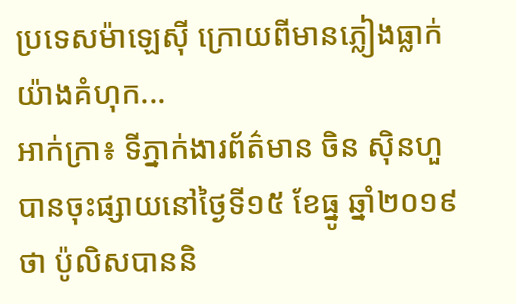ប្រទេសម៉ាឡេស៊ី ក្រោយពីមានភ្លៀងធ្លាក់ យ៉ាងគំហុក...
អាក់ក្រា៖ ទីភ្នាក់ងារព័ត៌មាន ចិន ស៊ិនហួ បានចុះផ្សាយនៅថ្ងៃទី១៥ ខែធ្នូ ឆ្នាំ២០១៩ថា ប៉ូលិសបាននិ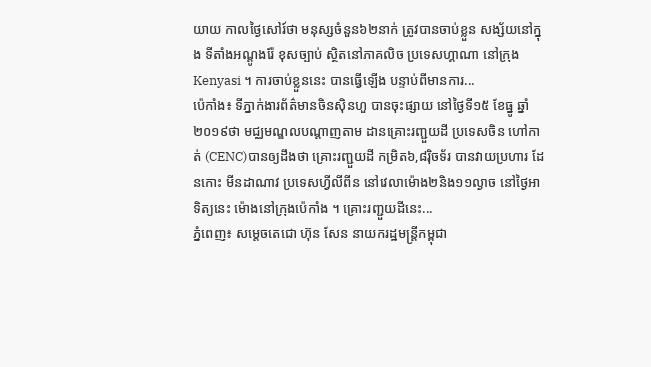យាយ កាលថ្ងៃសៅរ៍ថា មនុស្សចំនួន៦២នាក់ ត្រូវបានចាប់ខ្លួន សង្ស័យនៅក្នុង ទីតាំងអណ្តូងរ៉ែ ខុសច្បាប់ ស្ថិតនៅភាគលិច ប្រទេសហ្គាណា នៅក្រុង Kenyasi ។ ការចាប់ខ្លួននេះ បានធ្វើឡើង បន្ទាប់ពីមានការ...
ប៉េកាំង៖ ទីភ្នាក់ងារព័ត៌មានចិនស៊ិនហួ បានចុះផ្សាយ នៅថ្ងៃទី១៥ ខែធ្នូ ឆ្នាំ២០១៩ថា មជ្ឈមណ្ឌលបណ្តាញតាម ដានគ្រោះរញ្ជួយដី ប្រទេសចិន ហៅកាត់ (CENC)បានឲ្យដឹងថា គ្រោះរញ្ជួយដី កម្រិត៦,៨រ៉ិចទ័រ បានវាយប្រហារ ដែនកោះ មីនដាណាវ ប្រទេសហ្វីលីពីន នៅវេលាម៉ោង២និង១១ល្ងាច នៅថ្ងៃអាទិត្យនេះ ម៉ោងនៅក្រុងប៉េកាំង ។ គ្រោះរញ្ជួយដីនេះ...
ភ្នំពេញ៖ សម្តេចតេជោ ហ៊ុន សែន នាយករដ្ឋមន្រ្តីកម្ពុជា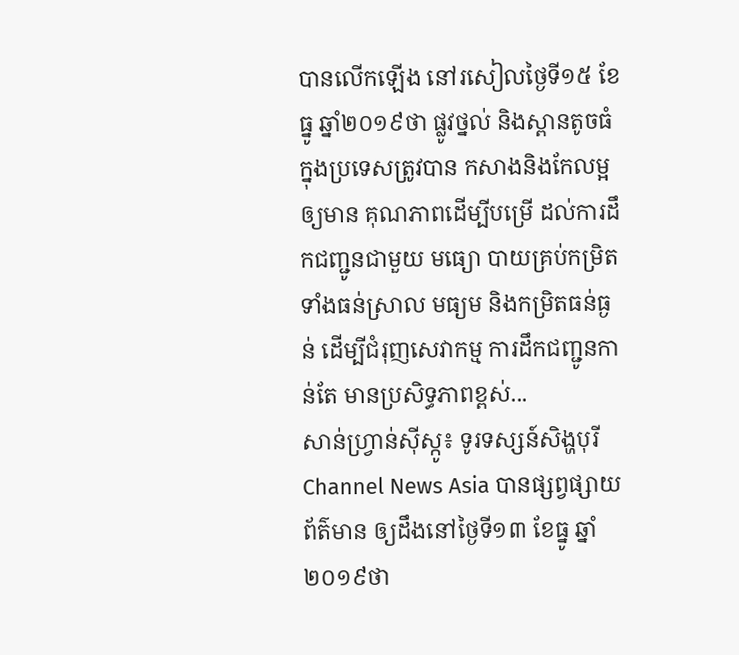បានលើកឡើង នៅរសៀលថ្ងៃទី១៥ ខែធ្នូ ឆ្នាំ២០១៩ថា ផ្លូវថ្នល់ និងស្ពានតូចធំ ក្នុងប្រទេសត្រូវបាន កសាងនិងកែលម្អឲ្យមាន គុណភាពដើម្បីបម្រើ ដល់ការដឹកជញ្ជូនជាមួយ មធ្យោ បាយគ្រប់កម្រិតទាំងធន់ស្រាល មធ្យម និងកម្រិតធន់ធ្ងន់ ដើម្បីជំរុញសេវាកម្ម ការដឹកជញ្ជូនកាន់តែ មានប្រសិទ្ធភាពខ្ពស់...
សាន់ហ្វ្រាន់ស៊ីស្កូ៖ ទូរទស្សន៍សិង្ហបុរី Channel News Asia បានផ្សព្វផ្សាយព័ត៌មាន ឲ្យដឹងនៅថ្ងៃទី១៣ ខែធ្នូ ឆ្នាំ ២០១៩ថា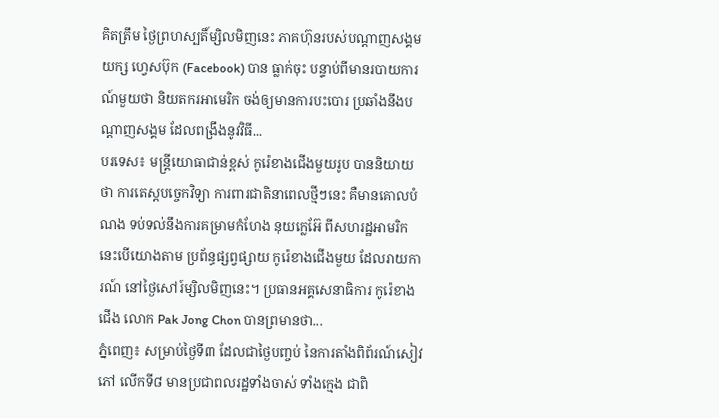គិតត្រឹម ថ្ងៃព្រហស្បតិ៍ម្សិលមិញនេះ ភាគហ៊ុនរបស់បណ្តាញសង្គមយក្ស ហ្វេសប៊ុក (Facebook) បាន ធ្លាក់ចុះ បន្ទាប់ពីមានរបាយការណ៍មួយថា និយតករអាមេរិក ចង់ឲ្យមានការបះបោរ ប្រឆាំងនឹងបណ្តាញសង្គម ដែលពង្រឹងនូវវិធី...
បរទេស៖ មន្ត្រីយោធាជាន់ខ្ពស់ កូរ៉េខាងជើងមួយរូប បាននិយាយថា ការតេស្តបច្ចេកវិទ្យា ការពារជាតិនាពេលថ្មីៗនេះ គឺមានគោលបំណង ទប់ទល់នឹងការគម្រាមកំហែង នុយក្លេអ៊ែ ពីសហរដ្ឋអាមរិក នេះបើយោងតាម ប្រព័ន្ធផ្សព្វផ្សាយ កូរ៉េខាងជើងមួយ ដែលរាយការណ៍ នៅថ្ងៃសៅរ៍ម្សិលមិញនេះ។ ប្រធានអគ្គសេនាធិការ កូរ៉េខាងជើង លោក Pak Jong Chon បានព្រមានថា...
ភ្នំពេញ៖ សម្រាប់ថ្ងៃទី៣ ដែលជាថ្ងៃបញ្ចប់ នៃការតាំងពិព័រណ៍សៀវភៅ លើកទី៨ មានប្រជាពលរដ្ឋទាំងចាស់ ទាំងក្មេង ជាពិ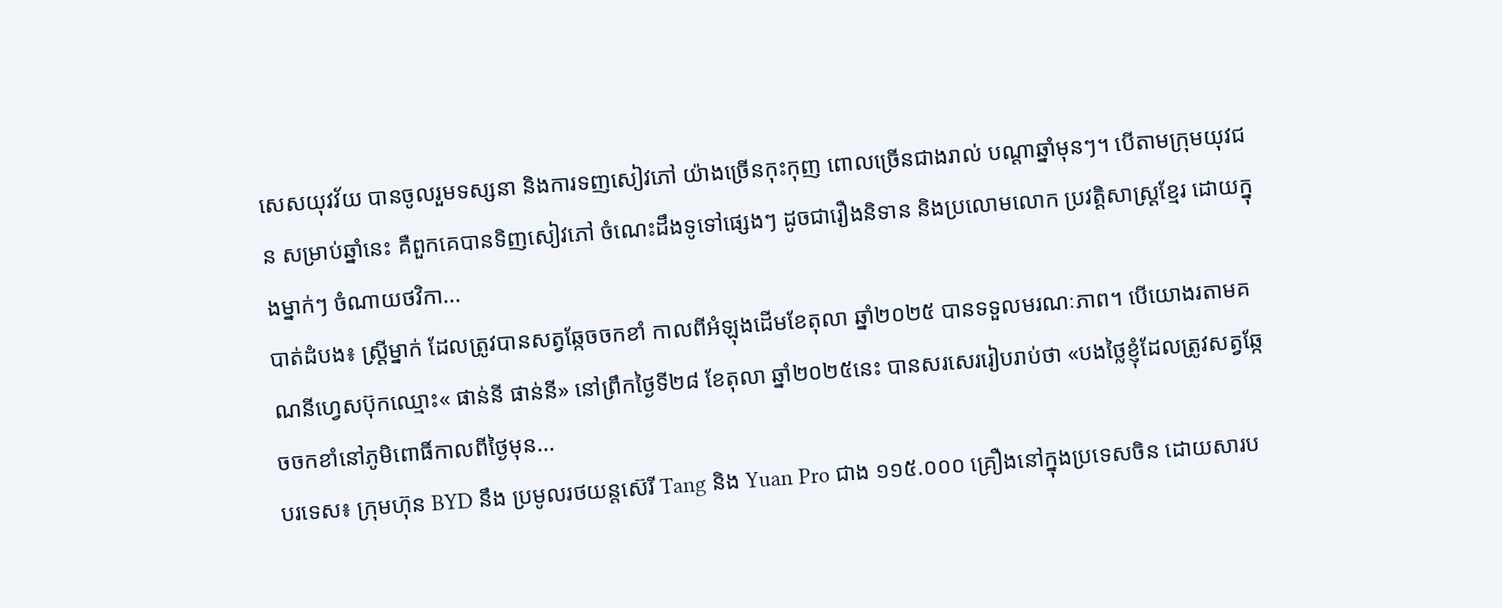សេសយុវវ័យ បានចូលរួមទស្សនា និងការទញសៀវភៅ យ៉ាងច្រើនកុះកុញ ពោលច្រើនជាងរាល់ បណ្តាឆ្នាំមុនៗ។ បើតាមក្រុមយុវជន សម្រាប់ឆ្នាំនេះ គឺពួកគេបានទិញសៀវភៅ ចំណេះដឹងទូទៅផ្សេងៗ ដូចជារឿងនិទាន និងប្រលោមលោក ប្រវត្តិសាស្រ្តខ្មែរ ដោយក្នុងម្នាក់ៗ ចំណាយថវិកា...
បាត់ដំបង៖ ស្រ្តីម្នាក់ ដែលត្រូវបានសត្វឆ្កែចចកខាំ កាលពីអំឡុងដើមខែតុលា ឆ្នាំ២០២៥ បានទទួលមរណៈភាព។ បើយោងរតាមគណនីហ្វេសប៊ុកឈ្មោះ« ផាន់នី ផាន់នី» នៅព្រឹកថ្ងៃទី២៨ ខែតុលា ឆ្នាំ២០២៥នេះ បានសរសេររៀបរាប់ថា «បងថ្លៃខ្ញុំដែលត្រូវសត្វឆ្កែចចកខាំនៅភូមិពោធិ៍កាលពីថ្ងៃមុន...
បរទេស៖ ក្រុមហ៊ុន BYD នឹង ប្រមូលរថយន្តស៊េរី Tang និង Yuan Pro ជាង ១១៥.០០០ គ្រឿងនៅក្នុងប្រទេសចិន ដោយសារប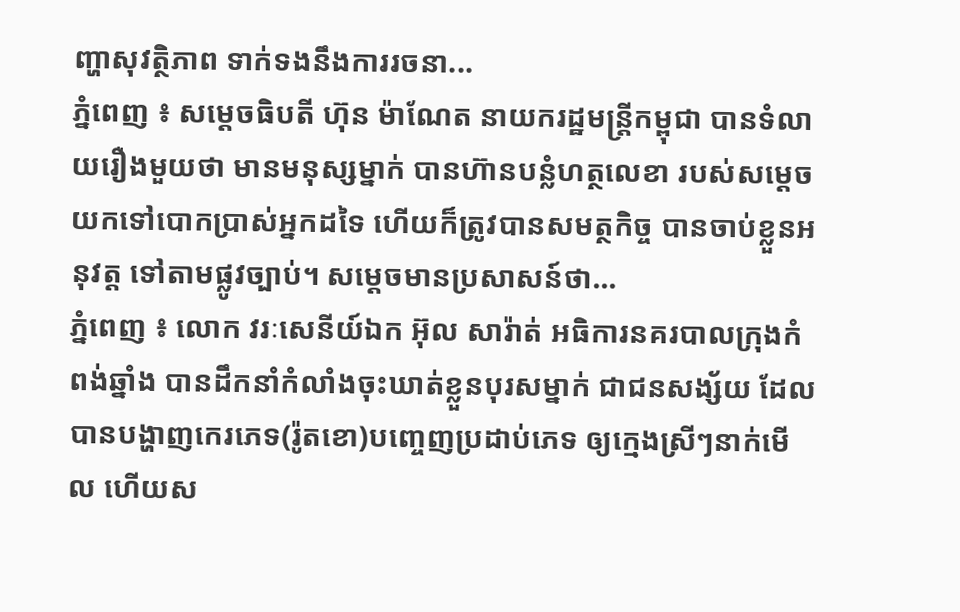ញ្ហាសុវត្ថិភាព ទាក់ទងនឹងការរចនា...
ភ្នំពេញ ៖ សម្តេចធិបតី ហ៊ុន ម៉ាណែត នាយករដ្ឋមន្រ្តីកម្ពុជា បានទំលាយរឿងមួយថា មានមនុស្សម្នាក់ បានហ៊ានបន្លំហត្ថលេខា របស់សម្ដេចយកទៅបោកប្រាស់អ្នកដទៃ ហើយក៏ត្រូវបានសមត្ថកិច្ច បានចាប់ខ្លួនអនុវត្ត ទៅតាមផ្លូវច្បាប់។ សម្ដេចមានប្រសាសន៍ថា...
ភ្នំពេញ ៖ លោក វរៈសេនីយ៍ឯក អ៊ុល សារ៉ាត់ អធិការនគរបាលក្រុងកំពង់ឆ្នាំង បានដឹកនាំកំលាំងចុះឃាត់ខ្លួនបុរសម្នាក់ ជាជនសង្ស័យ ដែលបានបង្ហាញកេរភេទ(រ៉ូតខោ)បញ្ចេញប្រដាប់ភេទ ឲ្យក្មេងស្រីៗនាក់មើល ហើយស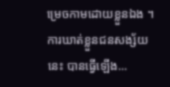ម្រេចកាមដោយខ្លួនឯង ។ការឃាត់ខ្លួនជនសង្ស័យនេះ បានធ្វើឡើង...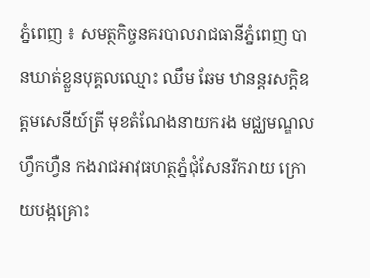ភ្នំពេញ ៖ សមត្ថកិច្ចនគរបាលរាជធានីភ្នំពេញ បានឃាត់ខ្លួនបុគ្គលឈ្មោះ ឈឹម ឆែម ឋានន្តរសក្តិឧត្តមសេនីយ៍ត្រី មុខតំណែងនាយករង មជ្ឈមណ្ឌលហ្វឹកហ្វឺន កងរាជអាវុធហត្ថភ្នំជុំសែនរីករាយ ក្រោយបង្កគ្រោះ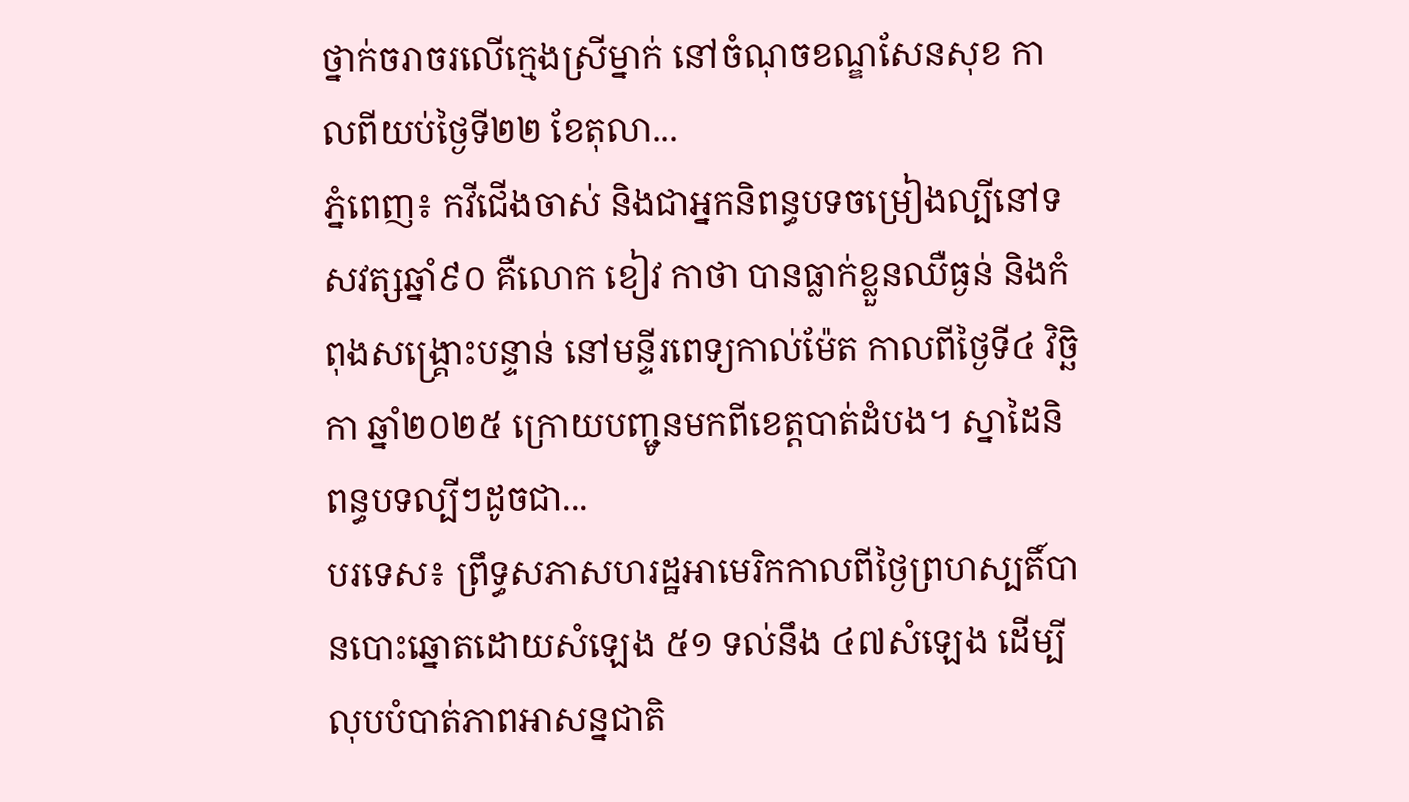ថ្នាក់ចរាចរលើក្មេងស្រីម្នាក់ នៅចំណុចខណ្ឌសែនសុខ កាលពីយប់ថ្ងៃទី២២ ខែតុលា...
ភ្នំពេញ៖ កវីជើងចាស់ និងជាអ្នកនិពន្ធបទចម្រៀងល្បីនៅទសវត្សឆ្នាំ៩០ គឺលោក ខៀវ កាថា បានធ្លាក់ខ្លួនឈឺធ្ងន់ និងកំពុងសង្គ្រោះបន្ទាន់ នៅមន្ទីរពេទ្យកាល់ម៉ែត កាលពីថ្ងៃទី៤ វិច្ឆិកា ឆ្នាំ២០២៥ ក្រោយបញ្ជូនមកពីខេត្តបាត់ដំបង។ ស្នាដៃនិពន្ធបទល្បីៗដូចជា...
បរទេស៖ ព្រឹទ្ធសភាសហរដ្ឋអាមេរិកកាលពីថ្ងៃព្រហស្បតិ៍បានបោះឆ្នោតដោយសំឡេង ៥១ ទល់នឹង ៤៧សំឡេង ដើម្បីលុបបំបាត់ភាពអាសន្នជាតិ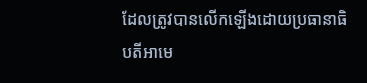ដែលត្រូវបានលើកឡើងដោយប្រធានាធិបតីអាមេ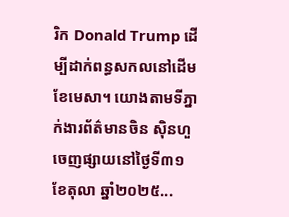រិក Donald Trump ដើម្បីដាក់ពន្ធសកលនៅដើមខែមេសា។ យោងតាមទីភ្នាក់ងារព័ត៌មានចិន ស៊ិនហួ ចេញផ្សាយនៅថ្ងៃទី៣១ ខែតុលា ឆ្នាំ២០២៥...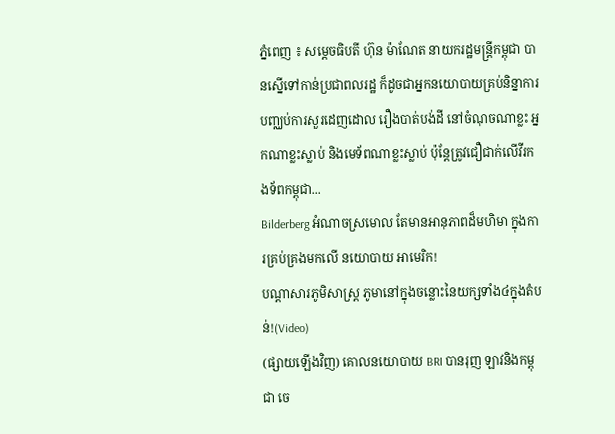ភ្នំពេញ ៖ សម្តេចធិបតី ហ៊ុន ម៉ាណែត នាយករដ្ឋមន្រ្តីកម្ពុជា បានស្នើទៅកាន់ប្រជាពលរដ្ឋ ក៏ដូចជាអ្នកនយោបាយគ្រប់និន្នាការ បញ្ឈប់ការសួរដេញដោល រឿងបាត់បង់ដី នៅចំណុចណាខ្លះ អ្នកណាខ្លះស្លាប់ និងមេទ័ពណាខ្លះស្លាប់ ប៉ុន្តែត្រូវជឿជាក់លើវីរកងទ័ពកម្ពុជា...
Bilderberg អំណាចស្រមោល តែមានអានុភាពដ៏មហិមា ក្នុងការគ្រប់គ្រងមកលើ នយោបាយ អាមេរិក!
បណ្ដាសារភូមិសាស្រ្ត ភូមានៅក្នុងចន្លោះនៃយក្សទាំង៤ក្នុងតំបន់!(Video)
(ផ្សាយឡើងវិញ) គោលនយោបាយ BRI បានរុញ ឡាវនិងកម្ពុជា ចេ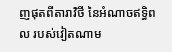ញផុតពីតារាវិថី នៃអំណាចឥទ្ធិពល របស់វៀតណាម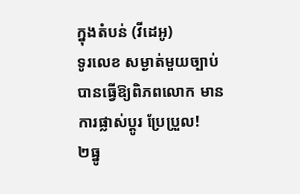ក្នុងតំបន់ (វីដេអូ)
ទូរលេខ សម្ងាត់មួយច្បាប់ បានធ្វើឱ្យពិភពលោក មានការផ្លាស់ប្ដូរ ប្រែប្រួល!
២ធ្នូ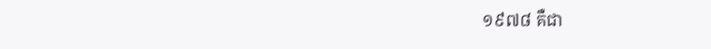១៩៧៨ គឺជា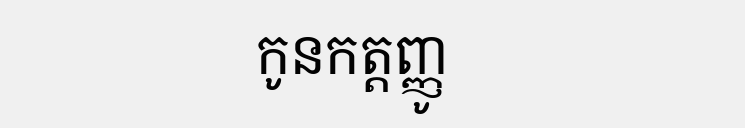កូនកត្តញ្ញូ